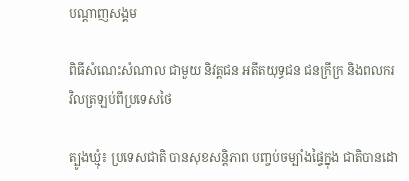បណ្តាញសង្គម

ពិធីសំណេះសំណាល ជាមួយ និវត្ដជន អតីតយុទ្ធជន ជនក្រីក្រ និងពលករ វិលត្រឡប់ពីប្រទេសថៃ

ត្បូងឃ្មុំ៖ ប្រទេសជាតិ បានសុខសន្តិភាព បញ្ចប់ចម្បាំងផ្ទៃក្នុង ជាតិបានដោ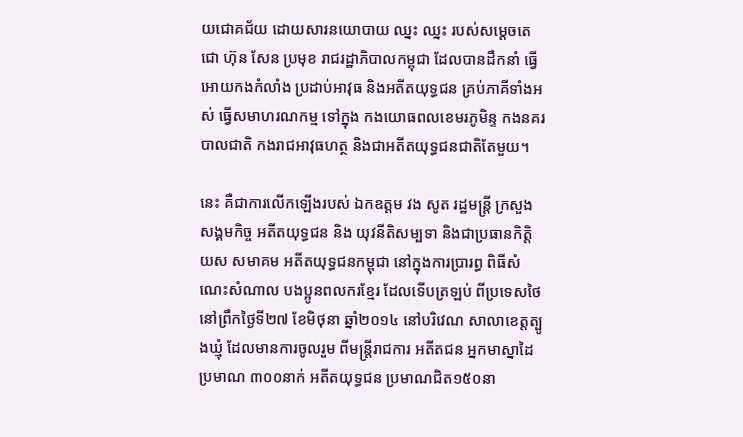យជោគជ័យ ដោយសារនយោបាយ ឈ្នះ ឈ្នះ របស់សម្តេចតេជោ ហ៊ុន សែន ប្រមុខ រាជរដ្ឋាភិបាលកម្ពុជា ដែលបានដឹកនាំ ធ្វើអោយកងកំលាំង ប្រដាប់អាវុធ និងអតីតយុទ្ធជន គ្រប់ភាគីទាំងអស់ ធ្វើសមាហរណកម្ម ទៅក្នុង កងយោធពលខេមរភូមិន្ទ កងនគរបាលជាតិ កងរាជអាវុធហត្ថ និងជាអតីតយុទ្ធជនជាតិតែមួយ។

នេះ គឺជាការលើកឡើងរបស់ ឯកឧត្តម វង សូត រដ្ឋមន្រ្ដី ក្រសួងសង្គមកិច្ច អតីតយុទ្ធជន និង យុវនីតិសម្បទា និងជាប្រធានកិត្តិយស សមាគម អតីតយុទ្ធជនកម្ពុជា នៅក្នុងការប្រារព្ធ ពិធីសំណេះសំណាល បងប្អូនពលករខ្មែរ ដែលទើបត្រឡប់ ពីប្រទេសថៃ នៅព្រឹកថ្ងៃទី២៧ ខែមិថុនា ឆ្នាំ២០១៤ នៅបរិវេណ សាលាខេត្តត្បូងឃ្មុំ ដែលមានការចូលរួម ពីមន្រ្តីរាជការ អតីតជន អ្នកមាស្នាដៃប្រមាណ ៣០០នាក់ អតីតយុទ្ធជន ប្រមាណជិត១៥០នា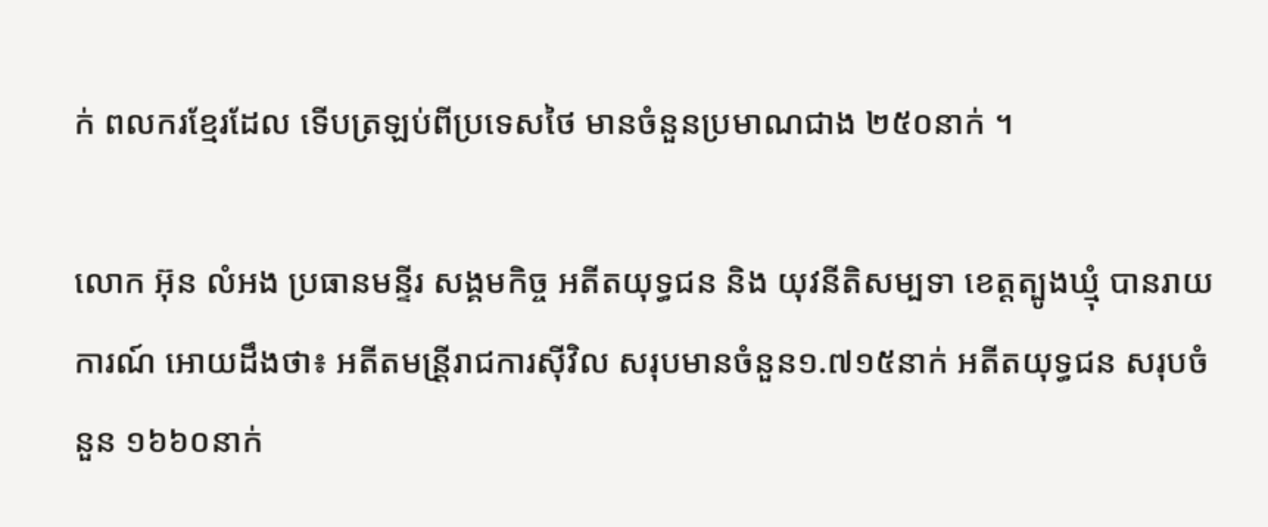ក់ ពលករខ្មែរដែល ទើបត្រឡប់ពីប្រទេសថៃ មានចំនួនប្រមាណជាង ២៥០នាក់ ។

លោក អ៊ុន លំអង ប្រធានមន្ទីរ សង្គមកិច្ច អតីតយុទ្ធជន និង យុវនីតិសម្បទា ខេត្តត្បូងឃ្មុំ បានរាយការណ៍ អោយដឹងថា៖ អតីតមន្រី្ដរាជការស៊ីវិល សរុបមានចំនួន១.៧១៥នាក់ អតីតយុទ្ធជន សរុបចំនួន ១៦៦០នាក់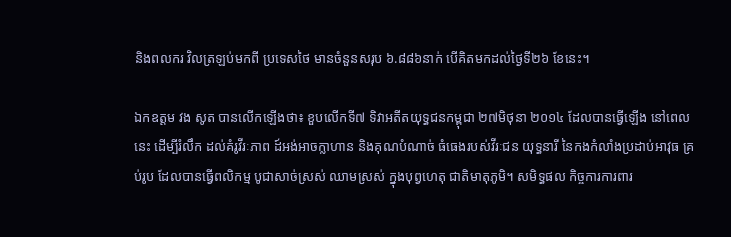និងពលករ វិលត្រឡប់មកពី ប្រទេសថៃ មានចំនួនសរុប ៦.៨៨៦នាក់ បើគិតមកដល់ថ្ងៃទី២៦ ខែនេះ។

ឯកឧត្តម វង សូត បានលើកឡើងថា៖ ខួបលើកទី៧ ទិវាអតីតយុទ្ធជនកម្ពុជា ២៧មិថុនា ២០១៤ ដែលបានធ្វើឡើង នៅពេលនេះ ដើម្បីរំលឹក ដល់គំរូវីរៈភាព ដ៍អង់អាចក្លាហាន និងគុណបំណាច់ ធំធេងរបស់វីរៈជន យុទ្ធនារី នៃកងកំលាំងប្រដាប់អាវុធ គ្រប់រូប ដែលបានធ្វើពលិកម្ម បូជាសាច់ស្រស់ ឈាមស្រស់ ក្នុងបុព្វហេតុ ជាតិមាតុភូមិ។ សមិទ្ធផល កិច្ចការការពារ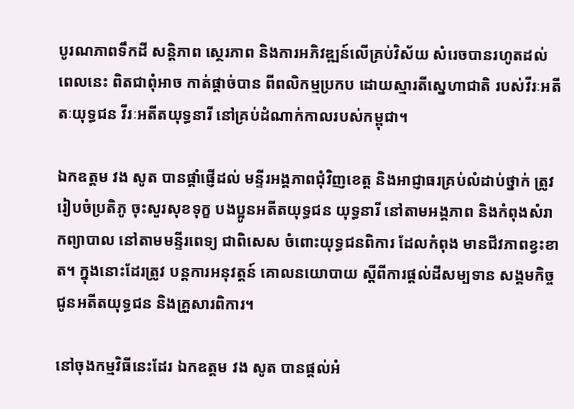បូរណភាពទឹកដី សន្តិភាព ស្ថេរភាព និងការអភិវឌ្ឍន៍លើគ្រប់វិស័យ សំរេចបានរហូតដល់ពេលនេះ ពិតជាពុំអាច កាត់ផ្តាច់បាន ពីពលិកម្មប្រកប ដោយស្មារតីស្នេហាជាតិ របស់វីរៈអតីតៈយុទ្ធជន វីរៈអតីតយុទ្ធនារី នៅគ្រប់ដំណាក់កាលរបស់កម្ពុជា។

ឯកឧត្តម វង សូត បានផ្តាំផ្ញើដល់ មន្ទីរអង្គភាពជុំវិញខេត្ត និងអាជ្ញាធរគ្រប់លំដាប់ថ្នាក់ ត្រូវរៀបចំប្រតិភូ ចុះសួរសុខទុក្ខ បងប្អូនអតីតយុទ្ធជន យុទ្ធនារី នៅតាមអង្គភាព និងកំពុងសំរាកព្យាបាល នៅតាមមន្ទីរពេទ្យ ជាពិសេស ចំពោះយុទ្ធជនពិការ ដែលកំពុង មានជីវភាពខ្វះខាត។ ក្នុងនោះដែរត្រូវ បន្តការអនុវត្តន៍ គោលនយោបាយ ស្តីពីការផ្តល់ដីសម្បទាន សង្គមកិច្ច ជូនអតីតយុទ្ធជន និងគ្រួសារពិការ។

នៅចុងកម្មវិធីនេះដែរ ឯកឧត្តម វង សូត បានផ្តល់អំ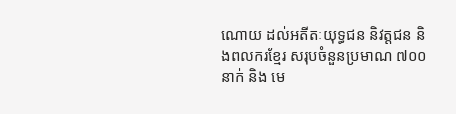ណោយ ដល់អតីតៈយុទ្ធជន និវត្ដជន និងពលករខ្មែរ សរុបចំនួនប្រមាណ ៧០០នាក់ និង មេ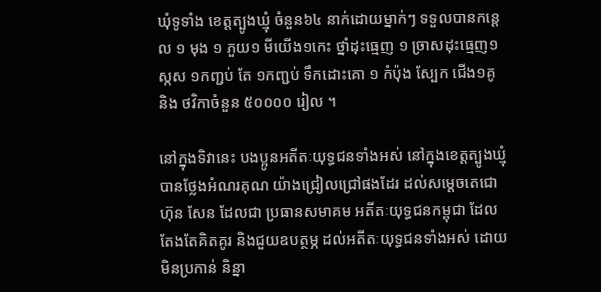ឃុំទូទាំង ខេត្តត្បូងឃ្មុំ ចំនួន៦៤ នាក់ដោយម្នាក់ៗ ទទួលបានកន្ដេល ១ មុង ១ ភួយ១ មីយើង១កេះ ថ្នាំដុះធ្មេញ ១ ច្រាសដុះធ្មេញ១ ស្កស ១កញ្ជប់ តែ ១កញ្ជប់ ទឹកដោះគោ ១ កំប៉ុង ស្បែក ជើង១គូ និង ថវិកាចំនួន ៥០០០០ រៀល ។

នៅក្នុងទិវានេះ បងប្អូនអតីតៈយុទ្ធជនទាំងអស់ នៅក្នុងខេត្តត្បូងឃ្មុំ បានថ្លែងអំណរគុណ យ៉ាងជ្រៀលជ្រៅផងដែរ ដល់សម្តេចតេជោ ហ៊ុន សែន ដែលជា ប្រធានសមាគម អតីតៈយុទ្ធជនកម្ពុជា ដែលតែងតែគិតគូរ និងជួយឧបត្ថម្ភ ដល់អតីតៈយុទ្ធជនទាំងអស់ ដោយមិនប្រកាន់ និន្នា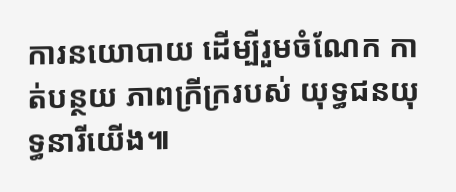ការនយោបាយ ដើម្បីរួមចំណែក កាត់បន្ថយ ភាពក្រីក្ររបស់ យុទ្ធជនយុទ្ធនារីយើង៕